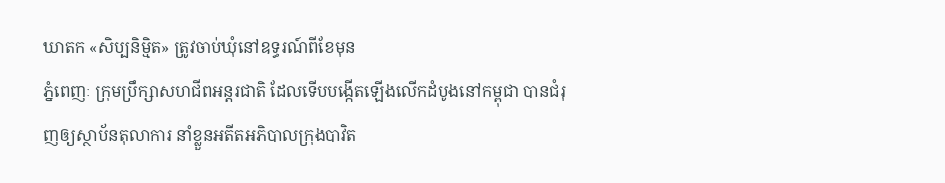ឃាតក «សិប្បនិមិ្មត» ត្រូវចាប់ឃុំនៅឧទ្ធរណ៍ពីខែមុន
ភ្នំពេញៈ ក្រុមប្រឹក្សាសហជីពអន្តរជាតិ ដែលទើបបង្កើតឡើងលើកដំបូងនៅកម្ពុជា បានជំរុញឲ្យស្ថាប័នតុលាការ នាំខ្លួនអតីតអភិបាលក្រុងបាវិត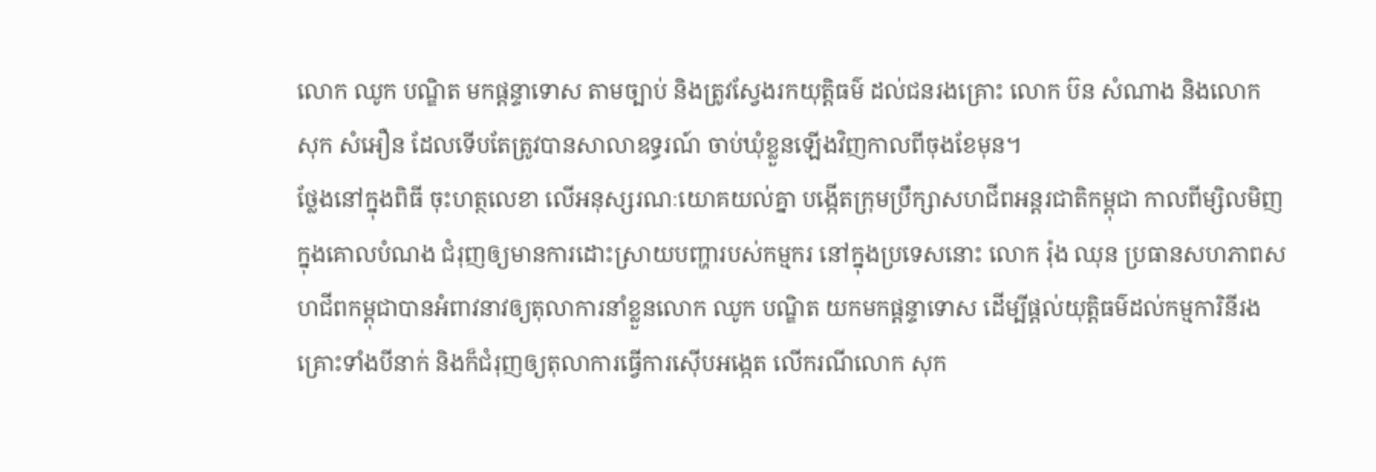លោក ឈូក បណ្ឌិត មកផ្តន្ទាទោស តាមច្បាប់ និងត្រូវស្វែងរកយុត្តិធម៌ ដល់ជនរងគ្រោះ លោក ប៊ន សំណាង និងលោក សុក សំអឿន ដែលទើបតែត្រូវបានសាលាឧទ្ធរណ៍ ចាប់ឃុំខ្លួនឡើងវិញកាលពីចុងខែមុន។
ថ្លែងនៅក្នុងពិធី ចុះហត្ថលេខា លើអនុស្សរណៈយោគយល់គ្នា បង្កើតក្រុមប្រឹក្សាសហជីពអន្តរជាតិកម្ពុជា កាលពីម្សិលមិញ ក្នុងគោលបំណង ជំរុញឲ្យមានការដោះស្រាយបញ្ហារបស់កម្មករ នៅក្នុងប្រទេសនោះ លោក រ៉ុង ឈុន ប្រធានសហភាពសហជីពកម្ពុជាបានអំពាវនាវឲ្យតុលាការនាំខ្លួនលោក ឈូក បណ្ឌិត យកមកផ្តន្ទាទោស ដើម្បីផ្តល់យុត្តិធម៌ដល់កម្មការិនីរងគ្រោះទាំងបីនាក់ និងក៏ជំរុញឲ្យតុលាការធ្វើការស៊ើបអង្កេត លើករណីលោក សុក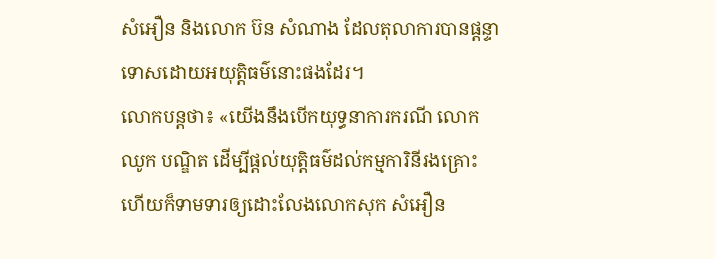សំអឿន និងលោក ប៊ន សំណាង ដែលតុលាការបានផ្តន្ទាទោសដោយអយុត្តិធម៌នោះផងដែរ។
លោកបន្តថា៖ «យើងនឹងបើកយុទ្ធនាការករណី លោកឈូក បណ្ឌិត ដើម្បីផ្តល់យុត្តិធម៌ដល់កម្មការិនីរងគ្រោះ ហើយក៏ទាមទារឲ្យដោះលែងលោកសុក សំអឿន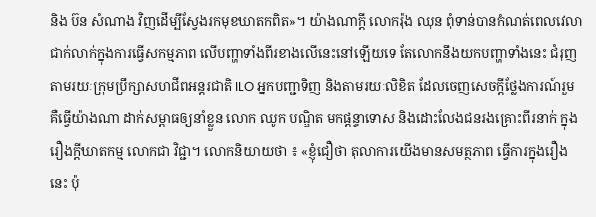និង ប៊ន សំណាង វិញដើម្បីស្វែងរកមុខឃាតកពិត»។ យ៉ាងណាក្តី លោករ៉ុង ឈុន ពុំទាន់បានកំណត់ពេលវេលាជាក់លាក់ក្នុងការធ្វើសកម្មភាព លើបញ្ហាទាំងពីរខាងលើនេះនៅឡើយទេ តែលោកនឹងយកបញ្ហាទាំងនេះ ជំរុញតាមរយៈក្រុមប្រឹក្សាសហជីពអន្តរជាតិ ILO អ្នកបញ្ជាទិញ និងតាមរយៈលិខិត ដែលចេញសេចក្តីថ្លែងការណ៍រួម គឺធ្វើយ៉ាងណា ដាក់សម្ពាធឲ្យនាំខ្លួន លោក ឈូក បណ្ឌិត មកផ្តន្ទាទោស និងដោះលែងជនរងគ្រោះពីរនាក់ ក្នុងរឿងក្តីឃាតកម្ម លោកជា វិជ្ជា។ លោកនិយាយថា ៖ «ខ្ញុំជឿថា តុលាការយើងមានសមត្ថភាព ធ្វើការក្នុងរឿងនេះ ប៉ុ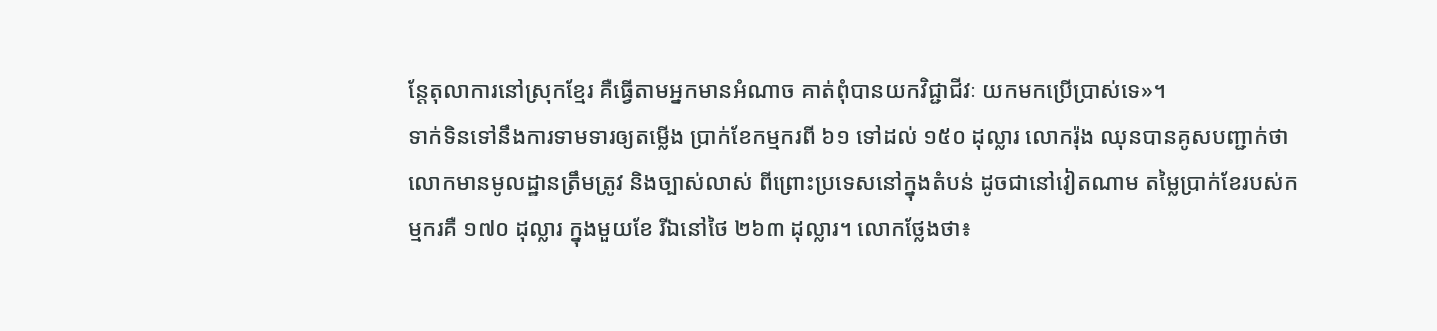ន្តែតុលាការនៅស្រុកខ្មែរ គឺធ្វើតាមអ្នកមានអំណាច គាត់ពុំបានយកវិជ្ជាជីវៈ យកមកប្រើប្រាស់ទេ»។
ទាក់ទិនទៅនឹងការទាមទារឲ្យតម្លើង ប្រាក់ខែកម្មករពី ៦១ ទៅដល់ ១៥០ ដុល្លារ លោករ៉ុង ឈុនបានគូសបញ្ជាក់ថា លោកមានមូលដ្ឋានត្រឹមត្រូវ និងច្បាស់លាស់ ពីព្រោះប្រទេសនៅក្នុងតំបន់ ដូចជានៅវៀតណាម តម្លៃប្រាក់ខែរបស់កម្មករគឺ ១៧០ ដុល្លារ ក្នុងមួយខែ រីឯនៅថៃ ២៦៣ ដុល្លារ។ លោកថ្លែងថា៖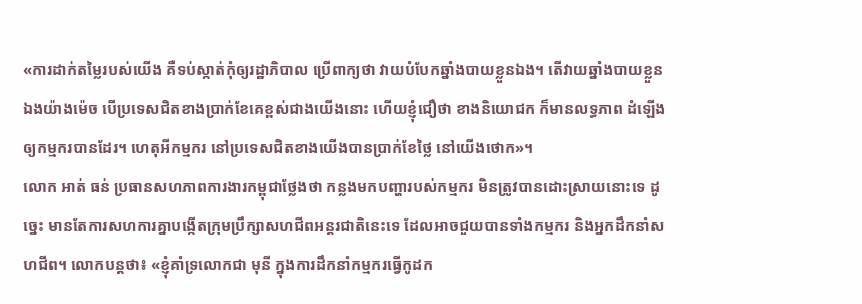«ការដាក់តម្លៃរបស់យើង គឺទប់ស្កាត់កុំឲ្យរដ្ឋាភិបាល ប្រើពាក្យថា វាយបំបែកឆ្នាំងបាយខ្លួនឯង។ តើវាយឆ្នាំងបាយខ្លួនឯងយ៉ាងម៉េច បើប្រទេសជិតខាងប្រាក់ខែគេខ្ពស់ជាងយើងនោះ ហើយខ្ញុំជឿថា ខាងនិយោជក ក៏មានលទ្ធភាព ដំឡើងឲ្យកម្មករបានដែរ។ ហេតុអីកម្មករ នៅប្រទេសជិតខាងយើងបានប្រាក់ខែថ្លៃ នៅយើងថោក»។
លោក អាត់ ធន់ ប្រធានសហភាពការងារកម្ពុជាថ្លែងថា កន្លងមកបញ្ហារបស់កម្មករ មិនត្រូវបានដោះស្រាយនោះទេ ដូច្នេះ មានតែការសហការគ្នាបង្កើតក្រុមប្រឹក្សាសហជីពអន្តរជាតិនេះទេ ដែលអាចជួយបានទាំងកម្មករ និងអ្នកដឹកនាំសហជីព។ លោកបន្តថា៖ «ខ្ញុំគាំទ្រលោកជា មុនី ក្នុងការដឹកនាំកម្មករធ្វើកូដក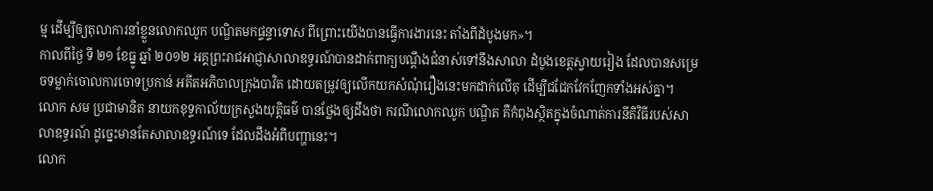ម្ម ដើម្បីឲ្យតុលាការនាំខ្លួនលោកឈូក បណ្ឌិតមកផ្ទន្ទាទោស ពីព្រោះយើងបានធ្វើការងារនេះ តាំងពីដំបូងមក»។
កាលពីថ្ងៃ ទី ២១ ខែធ្នូ ឆ្នាំ ២០១២ អគ្គព្រះរាជអាជ្ញាសាលាឧទ្ធរណ៍បានដាក់ពាក្យបណ្តឹងជំនាស់ទៅនឹងសាលា ដំបូងខេត្តស្វាយរៀង ដែលបានសម្រេចទម្លាក់ចោលការចោទប្រកាន់ អតីតអភិបាលក្រុងបាវិត ដោយតម្រូវឲ្យលើកយកសំណុំរឿងនេះមកដាក់លើតុ ដើម្បីជជែកវែកញែកទាំងអស់គ្នា។
លោក សម ប្រជាមានិត នាយកខុទ្ទកាល័យក្រសួងយុត្តិធម៌ បានថ្លែងឲ្យដឹងថា ករណីលោកឈូក បណ្ឌិត គឺកំពុងស្ថិតក្នុងចំណាត់ការនីតិវិធីរបស់សាលាឧទ្ធរណ៍ ដូច្នេះមានតែសាលាឧទ្ធរណ៍ទេ ដែលដឹងអំពីបញ្ហានេះ។
លោក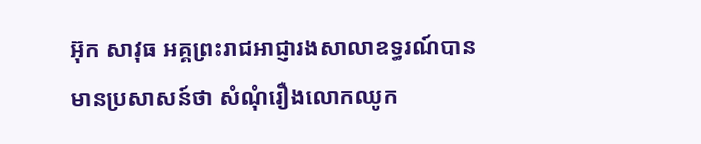អ៊ុក សាវុធ អគ្គព្រះរាជអាជ្ញារងសាលាឧទ្ធរណ៍បានមានប្រសាសន៍ថា សំណុំរឿងលោកឈូក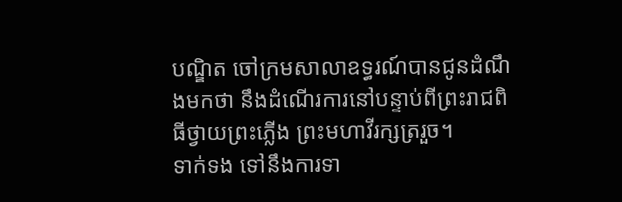បណ្ឌិត ចៅក្រមសាលាឧទ្ធរណ៍បានជូនដំណឹងមកថា នឹងដំណើរការនៅបន្ទាប់ពីព្រះរាជពិធីថ្វាយព្រះភ្លើង ព្រះមហាវីរក្សត្ររួច។
ទាក់ទង ទៅនឹងការទា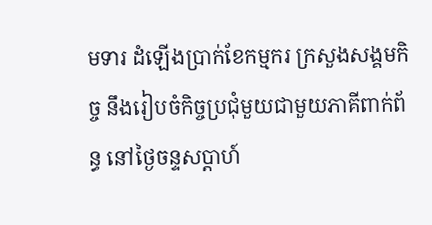មទារ ដំឡើងប្រាក់ខែកម្មករ ក្រសួងសង្គមកិច្ច នឹងរៀបចំកិច្ចប្រជុំមួយជាមួយភាគីពាក់ព័ន្ធ នៅថ្ងៃចន្ទសប្តាហ៍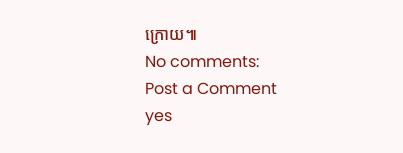ក្រោយ៕
No comments:
Post a Comment
yes